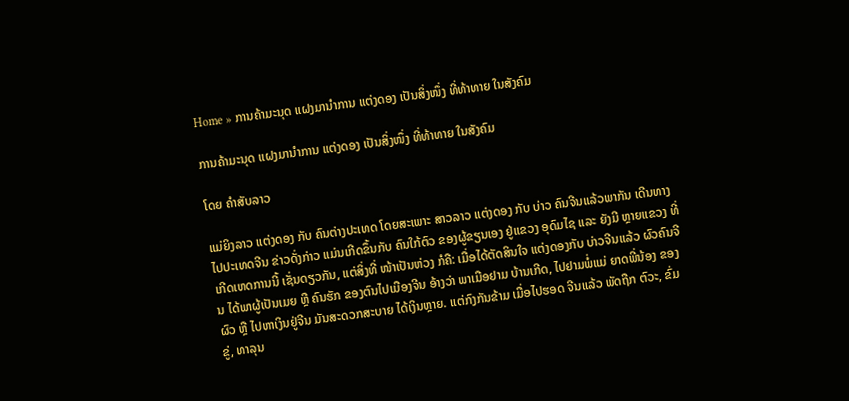Home » ການຄ້າມະນຸດ ແຝງມານໍາການ ແຕ່ງດອງ ເປັນສິ່ງໜຶ່ງ ທີ່ທ້າທາຍ ໃນສັງຄົມ

ການຄ້າມະນຸດ ແຝງມານໍາການ ແຕ່ງດອງ ເປັນສິ່ງໜຶ່ງ ທີ່ທ້າທາຍ ໃນສັງຄົມ

ໂດຍ ຄໍາສັບລາວ

ແມ່ຍິງລາວ ແຕ່ງດອງ ກັບ ຄົນຕ່າງປະເທດ ໂດຍສະເພາະ ສາວລາວ ແຕ່ງດອງ ກັບ ບ່າວ ຄົນຈີນແລ້ວພາກັນ ເດີນທາງ ໄປປະເທດຈີນ ຂ່າວດັ່ງກ່າວ ແມ່ນເກີດຂຶ້ນກັບ ຄົນໃກ້ຕົວ ຂອງຜູ້ຂຽນເອງ ຢູ່ແຂວງ ອຸດົມໄຊ ແລະ ຍັງມີ ຫຼາຍແຂວງ ທີ່ເກີດເຫດການນີ້ ເຊັ່ນດຽວກັນ, ແຕ່ສິ່ງທີ່ ໜ້າເປັນຫ່ວງ ກໍຄື: ເມື່ອໄດ້ຕັດສິນໃຈ ແຕ່ງດອງກັບ ບ່າວຈີນແລ້ວ ຜົວຄົນຈີນ ໄດ້ພາຜູ້ເປັນເມຍ ຫຼື ຄົນຮັກ ຂອງຕົນໄປເມືອງຈີນ ອ້າງວ່າ ພາເມືອຢາມ ບ້ານເກີດ, ໄປຢາມພໍ່ແມ່ ຍາດພີ່ນ້ອງ ຂອງຜົວ ຫຼື ໄປຫາເງິນຢູ່ຈີນ ມັນສະດວກສະບາຍ ໄດ້ເງິນຫຼາຍ. ແຕ່ກົງກັນຂ້າມ ເມື່ອໄປຮອດ ຈີນແລ້ວ ພັດຖືກ ຕົວະ, ຂົ່ມຂູ່, ທາລຸນ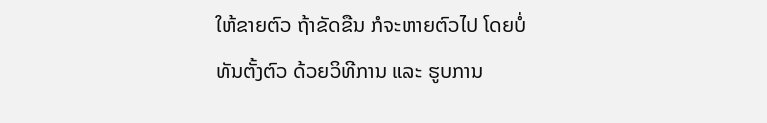ໃຫ້ຂາຍຕົວ ຖ້າຂັດຂືນ ກໍຈະຫາຍຕົວໄປ ໂດຍບໍ່ທັນຕັ້ງຕົວ ດ້ວຍວິທີການ ແລະ ຮູບການ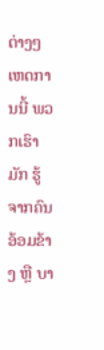ຕ່າງໆ ເຫດການນີ້ ພວກເຮົາມັກ ຮູ້ຈາກຄົນ ອ້ອມຂ້າງ ຫຼື ບາ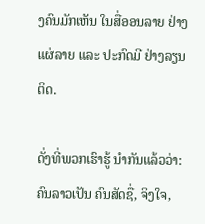ງຄົນມັກເຫັນ ໃນສື່ອອນລາຍ ຢ່າງແຜ່ລາຍ ແລະ ປະກົດມີ ຢ່າງລຽນຕິດ.

ດັ່ງທີ່ພວກເຮົາຮູ້ ນໍາກັນແລ້ວວ່າ: ຄົນລາວເປັນ ຄົນສັດຊື່, ຈິງໃຈ,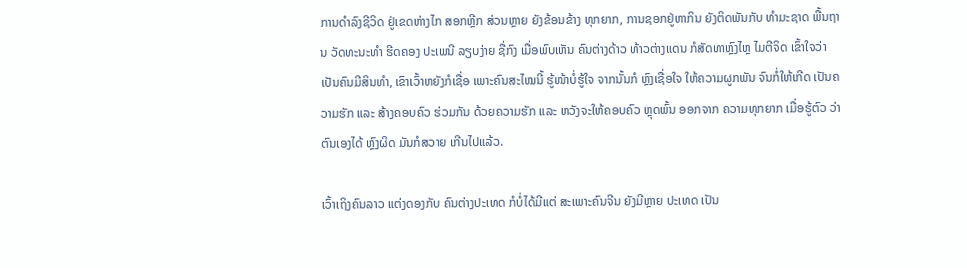ການດໍາລົງຊີວິດ ຢູ່ເຂດຫ່າງໄກ ສອກຫຼີກ ສ່ວນຫຼາຍ ຍັງຂ້ອນຂ້າງ ທຸກຍາກ, ການຊອກຢູ່ຫາກິນ ຍັງຕິດພັນກັບ ທໍາມະຊາດ ພື້ນຖານ ວັດທະນະທໍາ ຮີດຄອງ ປະເພນີ ລຽບງ່າຍ ຊື່ກົງ ເມື່ອພົບເຫັນ ຄົນຕ່າງດ້າວ ທ້າວຕ່າງແດນ ກໍສັດທາຫຼົງໄຫຼ ໄມຕີຈິດ ເຂົ້າໃຈວ່າ ເປັນຄົນມີສິນທໍາ, ເຂົາເວົ້າຫຍັງກໍເຊື່ອ ເພາະຄົນສະໄໝນີ້ ຮູ້ໜ້າບໍ່ຮູ້ໃຈ ຈາກນັ້ນກໍ ຫຼົງເຊື່ອໃຈ ໃຫ້ຄວາມຜູກພັນ ຈົນກໍ່ໃຫ້ເກີດ ເປັນຄວາມຮັກ ແລະ ສ້າງຄອບຄົວ ຮ່ວມກັນ ດ້ວຍຄວາມຮັກ ແລະ ຫວັງຈະໃຫ້ຄອບຄົວ ຫຼຸດພົ້ນ ອອກຈາກ ຄວາມທຸກຍາກ ເມື່ອຮູ້ຕົວ ວ່າຕົນເອງໄດ້ ຫຼົງຜິດ ມັນກໍສວາຍ ເກີນໄປແລ້ວ.

ເວົ້າເຖິງຄົນລາວ ແຕ່ງດອງກັບ ຄົນຕ່າງປະເທດ ກໍບໍ່ໄດ້ມີແຕ່ ສະເພາະຄົນຈີນ ຍັງມີຫຼາຍ ປະເທດ ເປັນ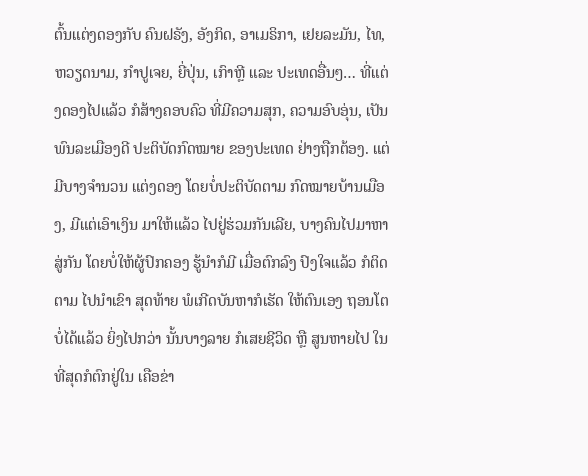ຕົ້ນແຕ່ງດອງກັບ ຄົນຝຣັງ, ອັງກິດ, ອາເມຣິກາ, ເຢຍລະມັນ, ໄທ, ຫວຽດນາມ, ກໍາປູເຈຍ, ຍີ່ປຸ່ນ, ເກົາຫຼີ ແລະ ປະເທດອື່ນໆ… ທີ່ແຕ່ງດອງໄປແລ້ວ ກໍສ້າງຄອບຄົວ ທີ່ມີຄວາມສຸກ, ຄວາມອົບອຸ່ນ, ເປັນພົນລະເມືອງດີ ປະຕິບັດກົດໝາຍ ຂອງປະເທດ ຢ່າງຖືກຕ້ອງ. ແຕ່ມີບາງຈໍານວນ ແຕ່ງດອງ ໂດຍບໍ່ປະຕິບັດຕາມ ກົດໝາຍບ້ານເມືອງ, ມີແຕ່ເອົາເງິນ ມາໃຫ້ແລ້ວ ໄປຢູ່ຮ່ວມກັນເລີຍ, ບາງຄົນໄປມາຫາສູ່ກັນ ໂດຍບໍ່ໃຫ້ຜູ້ປົກຄອງ ຮູ້ນໍາກໍມີ ເມື່ອຕົກລົງ ປົງໃຈແລ້ວ ກໍຕິດຕາມ ໄປນໍາເຂົາ ສຸດທ້າຍ ພໍເກີດບັນຫາກໍເຮັດ ໃຫ້ຕົນເອງ ຖອນໂຕບໍ່ໄດ້ແລ້ວ ຍິ່ງໄປກວ່າ ນັ້ນບາງລາຍ ກໍເສຍຊີວິດ ຫຼື ສູນຫາຍໄປ ໃນທີ່ສຸດກໍຕົກຢູ່ໃນ ເຄືອຂ່າ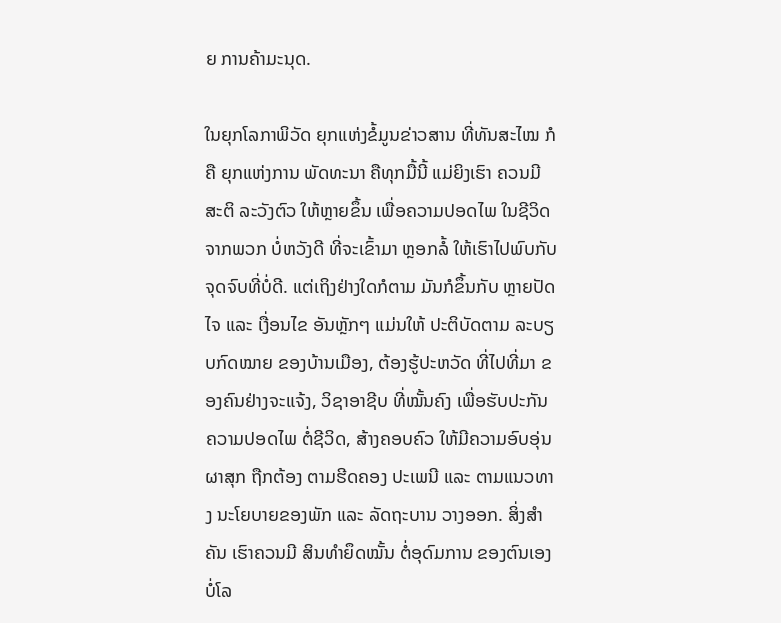ຍ ການຄ້າມະນຸດ.

ໃນຍຸກໂລກາພິວັດ ຍຸກແຫ່ງຂໍ້ມູນຂ່າວສານ ທີ່ທັນສະໄໝ ກໍຄື ຍຸກແຫ່ງການ ພັດທະນາ ຄືທຸກມື້ນີ້ ແມ່ຍິງເຮົາ ຄວນມີສະຕິ ລະວັງຕົວ ໃຫ້ຫຼາຍຂຶ້ນ ເພື່ອຄວາມປອດໄພ ໃນຊີວິດ ຈາກພວກ ບໍ່ຫວັງດີ ທີ່ຈະເຂົ້າມາ ຫຼອກລໍ້ ໃຫ້ເຮົາໄປພົບກັບ ຈຸດຈົບທີ່ບໍ່ດີ. ແຕ່ເຖິງຢ່າງໃດກໍຕາມ ມັນກໍຂຶ້ນກັບ ຫຼາຍປັດໄຈ ແລະ ເງື່ອນໄຂ ອັນຫຼັກໆ ແມ່ນໃຫ້ ປະຕິບັດຕາມ ລະບຽບກົດໝາຍ ຂອງບ້ານເມືອງ, ຕ້ອງຮູ້ປະຫວັດ ທີ່ໄປທີ່ມາ ຂອງຄົນຢ່າງຈະແຈ້ງ, ວິຊາອາຊີບ ທີ່ໝັ້ນຄົງ ເພື່ອຮັບປະກັນ ຄວາມປອດໄພ ຕໍ່ຊີວິດ, ສ້າງຄອບຄົວ ໃຫ້ມີຄວາມອົບອຸ່ນ ຜາສຸກ ຖືກຕ້ອງ ຕາມຮີດຄອງ ປະເພນີ ແລະ ຕາມແນວທາງ ນະໂຍບາຍຂອງພັກ ແລະ ລັດຖະບານ ວາງອອກ. ສິ່ງສໍາຄັນ ເຮົາຄວນມີ ສິນທໍາຍຶດໝັ້ນ ຕໍ່ອຸດົມການ ຂອງຕົນເອງບໍ່ໂລ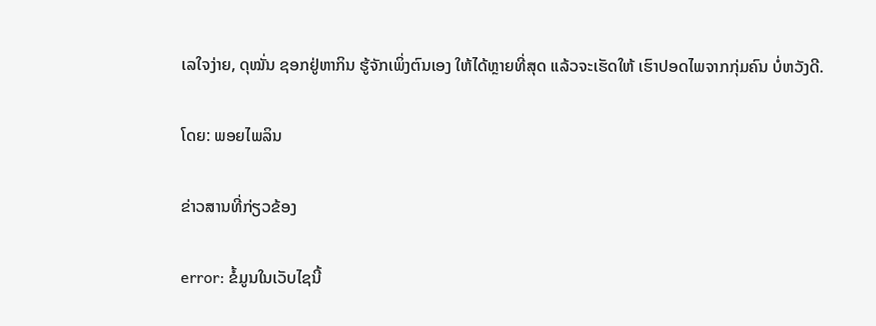ເລໃຈງ່າຍ, ດຸໝັ່ນ ຊອກຢູ່ຫາກິນ ຮູ້ຈັກເພິ່ງຕົນເອງ ໃຫ້ໄດ້ຫຼາຍທີ່ສຸດ ແລ້ວຈະເຮັດໃຫ້ ເຮົາປອດໄພຈາກກຸ່ມຄົນ ບໍ່ຫວັງດີ.

ໂດຍ: ພອຍໄພລິນ

ຂ່າວສານທີ່ກ່ຽວຂ້ອງ

error: ຂໍ້ມູນໃນເວັບໄຊນີ້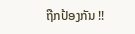ຖືກປ້ອງກັນ !!